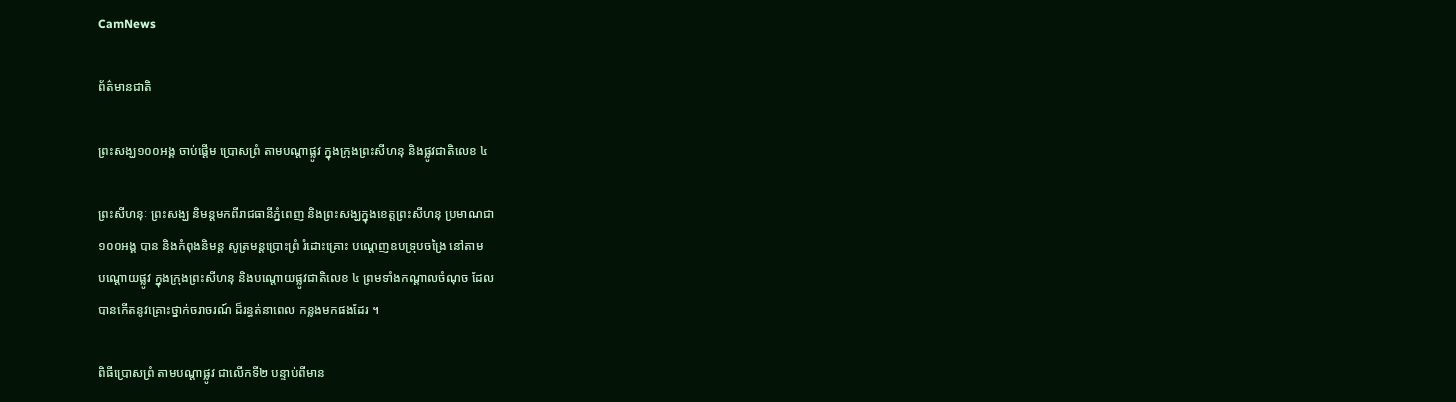CamNews

ព័ត៌មានជាតិ

ព្រះសង្ឃ១០០អង្គ ចាប់ផ្តើម ប្រោសព្រំ តាមបណ្តាផ្លូវ ក្នុងក្រុងព្រះសីហនុ និងផ្លូវជាតិលេខ ៤

ព្រះសីហនុៈ ព្រះសង្ឃ និមន្តមកពីរាជធានីភ្នំពេញ និងព្រះសង្ឃក្នុងខេត្តព្រះសីហនុ ប្រមាណជា
១០០អង្គ បាន និងកំពុងនិមន្ត សូត្រមន្តប្រោះព្រំ រំដោះគ្រោះ បណ្តេញឧបទ្រុបចង្រៃ នៅតាម
បណ្តោយផ្លូវ ក្នុងក្រុងព្រះសីហនុ និងបណ្តោយផ្លូវជាតិលេខ ៤ ព្រមទាំងកណ្តាលចំណុច ដែល
បានកើតនូវគ្រោះថ្នាក់ចរាចរណ៍ ដ៏រន្ធត់នាពេល កន្លងមកផងដែរ ។

ពិធីប្រោសព្រំ តាមបណ្តាផ្លូវ ជាលើកទី២ បន្ទាប់ពីមាន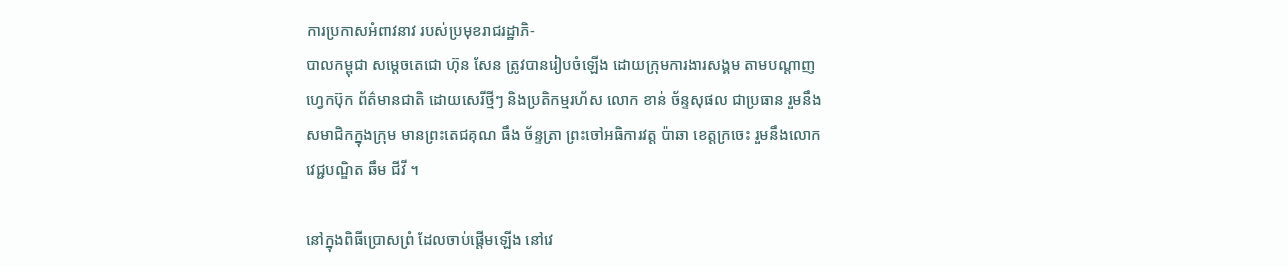ការប្រកាសអំពាវនាវ របស់ប្រមុខរាជរដ្ឋាភិ-
បាលកម្ពុជា សម្តេចតេជោ ហ៊ុន សែន ត្រូវបានរៀបចំឡើង ដោយក្រុមការងារសង្គម តាមបណ្តាញ
ហ្វេកប៊ុក ព័ត៌មានជាតិ ដោយសេរីថ្មីៗ និងប្រតិកម្មរហ័ស លោក ខាន់ ច័ន្ទសុផល ជាប្រធាន រួមនឹង
សមាជិកក្នុងក្រុម មានព្រះតេជគុណ ធឹង ច័ន្ទត្រា ព្រះចៅអធិការវត្ត ប៉ាឆា ខេត្តក្រចេះ រួមនឹងលោក
វេជ្ជបណ្ឌិត ឆឹម ជីវី ។

នៅក្នុងពិធីប្រោសព្រំ ដែលចាប់ផ្តើមឡើង នៅវេ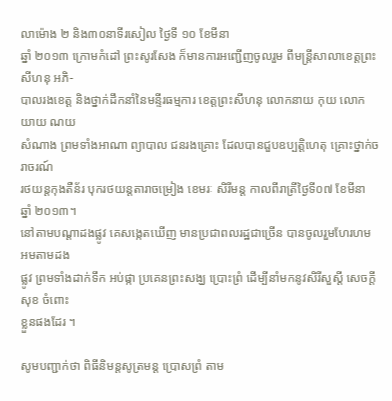លាម៉ោង ២ និង៣០នាទីរសៀល ថ្ងៃទី ១០ ខែមីនា
ឆ្នាំ ២០១៣ ក្រោមកំដៅ ព្រះសូរសែង ក៏មានការអញ្ជើញចូលរួម ពីមន្រ្តីសាលាខេត្តព្រះសីហនុ អភិ-
បាលរងខេត្ត និងថ្នាក់ដឹកនាំនៃមន្ទីរធម្មការ ខេត្តព្រះសីហនុ លោកនាយ កុយ លោកយាយ ណយ
សំណាង ព្រមទាំងអាណា ព្យាបាល ជនរងគ្រោះ ដែលបានជួបឧប្បតិ្តហេតុ គ្រោះថ្នាក់ចរាចរណ៍
រថយន្តកុងតឺន័រ បុករថយន្តតារាចម្រៀង ខេមរៈ សិរីមន្ត កាលពីរាត្រីថ្ងៃទី០៧ ខែមីនា ឆ្នាំ ២០១៣។
នៅតាមបណ្តាដងផ្លូវ គេសង្កេតឃើញ មានប្រជាពលរដ្ឋជាច្រើន បានចូលរួមហែរហម អមតាមដង
ផ្លូវ ព្រមទាំងដាក់ទឹក អប់ផ្កា ប្រគេនព្រះសង្ឃ ប្រោះព្រំ ដើម្បីនាំមកនូវសិរីសួស្តី សេចក្តីសុខ ចំពោះ
ខ្លួនផងដែរ ។

សូមបញ្ជាក់ថា ពិធីនិមន្តសូត្រមន្ត ប្រោសព្រំ តាម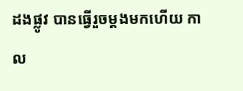ដងផ្លូវ បានធ្វើរួចម្តងមកហើយ កាល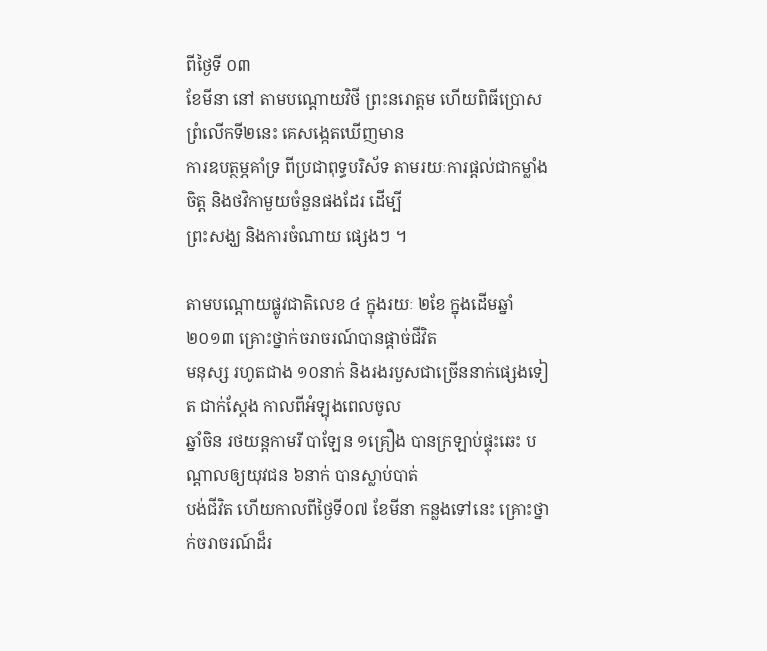ពីថ្ងៃទី ០៣
ខែមីនា នៅ តាមបណ្តោយវិថី ព្រះនរោត្តម ហើយពិធីប្រោស ព្រំលើកទី២នេះ គេសង្កេតឃើញមាន
ការឧបត្ថម្ភគាំទ្រ ពីប្រជាពុទ្ធបរិស័ទ តាមរយៈការផ្តល់ជាកម្លាំងចិត្ត និងថវិកាមួយចំនួនផងដែរ ដើម្បី
ព្រះសង្ឃ និងការចំណាយ ផ្សេងៗ ។

តាមបណ្តោយផ្លូវជាតិលេខ ៤ ក្នុងរយៈ ២ខែ ក្នុងដើមឆ្នាំ ២០១៣ គ្រោះថ្នាក់ចរាចរណ៍បានផ្តាច់ជីវិត
មនុស្ស រហូតជាង ១០នាក់ និងរងរបួសជាច្រើននាក់ផ្សេងទៀត ជាក់ស្តែង កាលពីអំឡុងពេលចូល
ឆ្នាំចិន រថយន្តកាមរី បាឡែន ១គ្រឿង បានក្រឡាប់ផ្ទុះឆេះ បណ្តាលឲ្យយុវជន ៦នាក់ បានស្លាប់បាត់
បង់ជីវិត ហើយកាលពីថ្ងៃទី០៧ ខែមីនា កន្លងទៅនេះ គ្រោះថ្នាក់ចរាចរណ៍ដ៏រ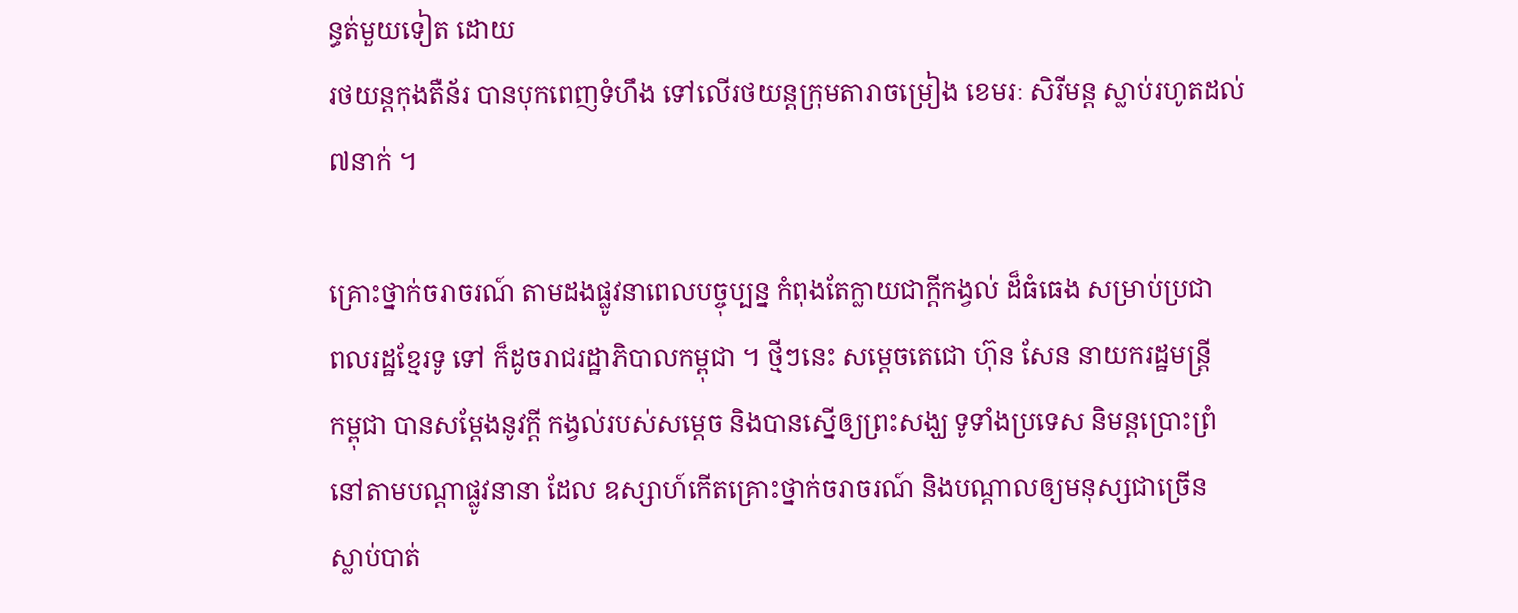ន្ធត់មួយទៀត ដោយ
រថយន្តកុងតឺន័រ បានបុកពេញទំហឹង ទៅលើរថយន្តក្រុមតារាចម្រៀង ខេមរៈ សិរីមន្ត ស្លាប់រហូតដល់
៧នាក់ ។

គ្រោះថ្នាក់ចរាចរណ៍ តាមដងផ្លូវនាពេលបច្ចុប្បន្ន កំពុងតែក្លាយជាក្តីកង្វល់ ដ៏ធំធេង សម្រាប់ប្រជា
ពលរដ្ឋខ្មែរទូ ទៅ ក៏ដូចរាជរដ្ឋាភិបាលកម្ពុជា ។ ថ្មីៗនេះ សម្តេចតេជោ ហ៊ុន សែន នាយករដ្ឋមន្រ្តី
កម្ពុជា បានសម្តែងនូវក្តី កង្វល់របស់សម្តេច និងបានស្នើឲ្យព្រះសង្ឃ ទូទាំងប្រទេស និមន្តប្រោះព្រំ
នៅតាមបណ្តាផ្លូវនានា ដែល ឧស្សាហ៍កើតគ្រោះថ្នាក់ចរាចរណ៍ និងបណ្តាលឲ្យមនុស្សជាច្រើន
ស្លាប់បាត់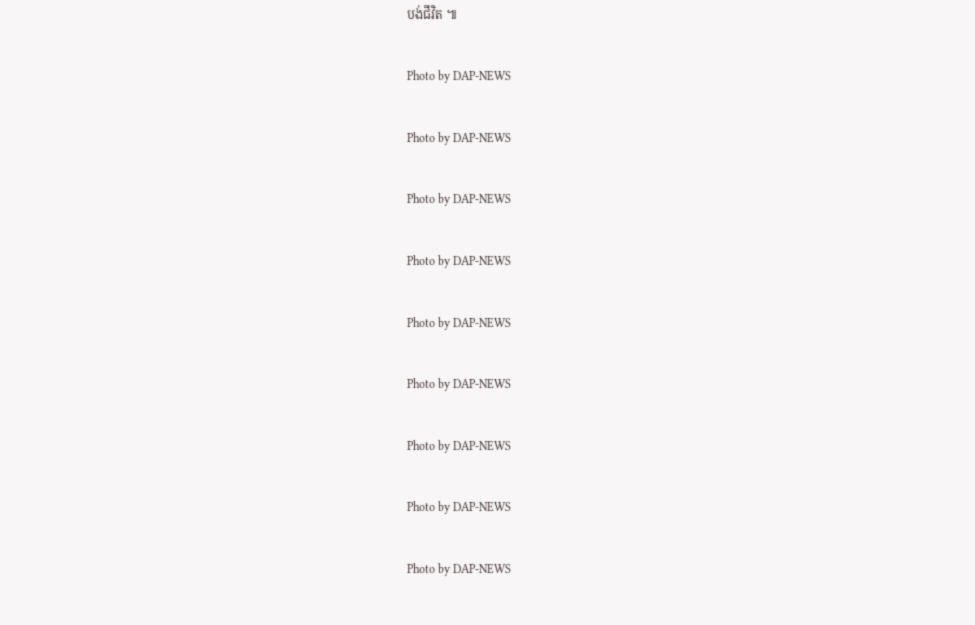បង់ជីវិត ៕

Photo by DAP-NEWS

Photo by DAP-NEWS

Photo by DAP-NEWS

Photo by DAP-NEWS

Photo by DAP-NEWS

Photo by DAP-NEWS

Photo by DAP-NEWS

Photo by DAP-NEWS

Photo by DAP-NEWS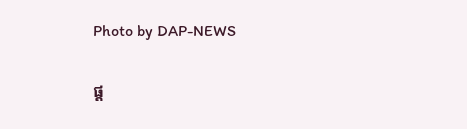Photo by DAP-NEWS

ផ្ត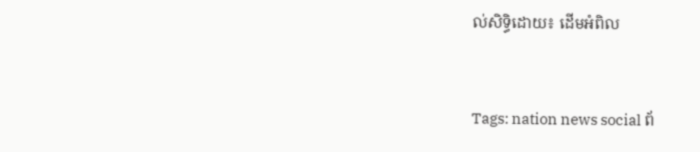ល់សិទ្ធិដោយ៖ ដើមអំពិល


Tags: nation news social ព័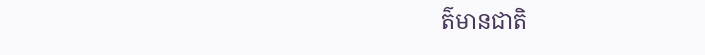ត៌មានជាតិ